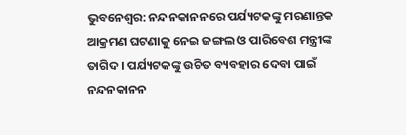ଭୁବନେଶ୍ବର: ନନ୍ଦନକାନନରେ ପର୍ଯ୍ୟଟକଙ୍କୁ ମରଣାନ୍ତକ ଆକ୍ରମଣ ଘଟଣାକୁ ନେଇ ଜଙ୍ଗଲ ଓ ପାରିବେଶ ମନ୍ତ୍ରୀଙ୍କ ତାଗିଦ । ପର୍ଯ୍ୟଟକଙ୍କୁ ଉଚିତ ବ୍ୟବହାର ଦେବା ପାଇଁ ନନ୍ଦନକାନନ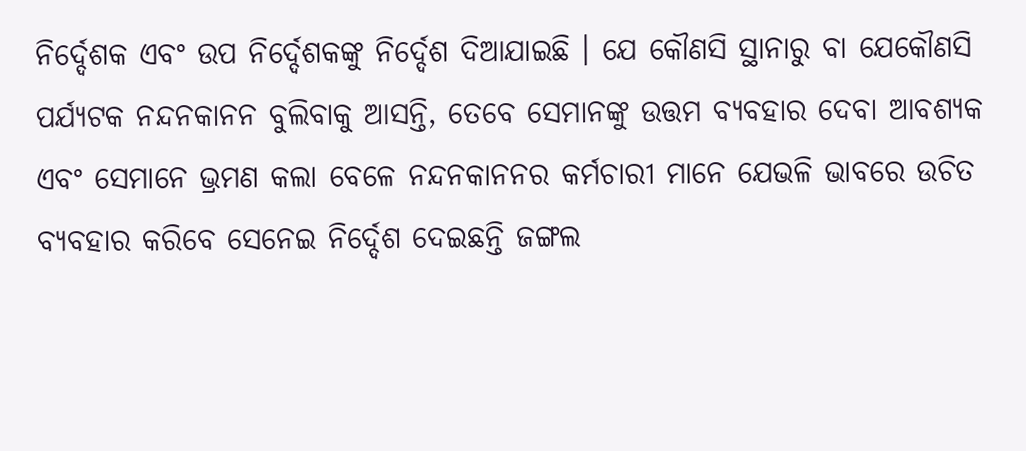ନିର୍ଦ୍ଦେଶକ ଏବଂ ଉପ ନିର୍ଦ୍ଦେଶକଙ୍କୁ ନିର୍ଦ୍ଦେଶ ଦିଆଯାଇଛି । ଯେ କୌଣସି ସ୍ଥାନାରୁ ବା ଯେକୌଣସି ପର୍ଯ୍ୟଟକ ନନ୍ଦନକାନନ ବୁଲିବାକୁ ଆସନ୍ତି, ତେବେ ସେମାନଙ୍କୁ ଉତ୍ତମ ବ୍ୟବହାର ଦେବା ଆବଶ୍ୟକ ଏବଂ ସେମାନେ ଭ୍ରମଣ କଲା ବେଳେ ନନ୍ଦନକାନନର କର୍ମଚାରୀ ମାନେ ଯେଭଳି ଭାବରେ ଉଚିତ ବ୍ୟବହାର କରିବେ ସେନେଇ ନିର୍ଦ୍ଦେଶ ଦେଇଛନ୍ତି ଜଙ୍ଗଲ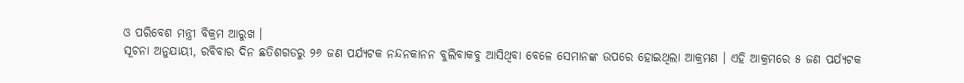ଓ ପରିବେଶ ମନ୍ତ୍ରୀ ବିକ୍ରମ ଆରୁଖ ।
ସୂଚନା ଅନୁଯାୟୀ, ରବିବାର ଦିନ ଛତିଶଗଡରୁ ୨୬ ଜଣ ପର୍ଯ୍ୟଟକ ନନ୍ଦନକାନନ ବୁଲିବାକବୁ ଆସିଥିବା ବେଳେ ସେମାନଙ୍କ ଉପରେ ହୋଇଥିଲା ଆକ୍ରମଣ । ଏହି ଆକ୍ରମରେ ୫ ଜଣ ପର୍ଯ୍ୟଟକ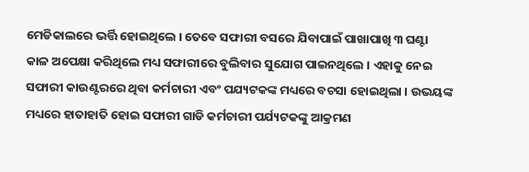ମେଡିକାଲରେ ଭର୍ତ୍ତି ହୋଇଥିଲେ । ତେବେ ସଫାରୀ ବସରେ ଯିବାପାଇଁ ପାଖାପାଖି ୩ ଘଣ୍ଟା କାଳ ଅପେକ୍ଷା କରିଥିଲେ ମଧ୍ୟ ସଫାରୀରେ ବୁଲିବାର ସୁଯୋଗ ପାଇନଥିଲେ । ଏହାକୁ ନେଇ ସଫାରୀ କାଉଣ୍ଟରରେ ଥିବା କର୍ମଚାରୀ ଏବଂ ପଯ୍ୟଟକଙ୍କ ମଧ୍ୟରେ ବଚସା ହୋଇଥିଲା । ଉଭୟଙ୍କ ମଧ୍ୟରେ ହାତାହାତି ହୋଇ ସଫାରୀ ଗାଡି କର୍ମଚାରୀ ପର୍ଯ୍ୟଟକଙ୍କୁ ଆକ୍ରମଣ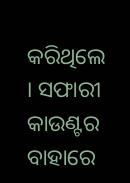କରିଥିଲେ । ସଫାରୀ କାଉଣ୍ଟର ବାହାରେ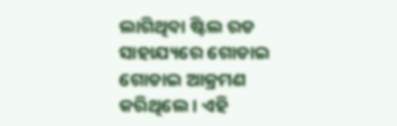ଲାଗିଥିବା ଷ୍ଟିଲ ରଡ ସାହାଯ୍ୟରେ ଗୋଡାଇ ଗୋଡାଇ ଆକ୍ରମଣ କରିଥିଲେ । ଏହି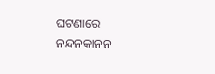ଘଟଣାରେ ନନ୍ଦନକାନନ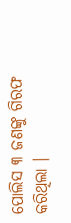ପୋଲିସ ୩ ଜଣଙ୍କୁ ଗିରଫ କରିଥିଲା ।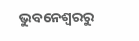ଭୁବନେଶ୍ବରରୁ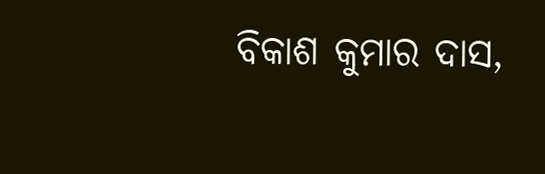ବିକାଶ କୁମାର ଦାସ,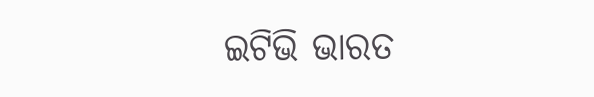ଇଟିଭି ଭାରତ